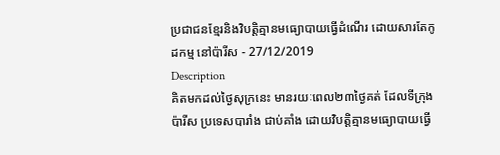ប្រជាជនខ្មែរនិងវិបត្តិគ្មានមធ្យោបាយធ្វើដំណើរ ដោយសារតែកូដកម្ម នៅប៉ារីស - 27/12/2019
Description
គិតមកដល់ថ្ងៃសុក្រនេះ មានរយៈពេល២៣ថ្ងៃគត់ ដែលទីក្រុងប៉ារីស ប្រទេសបារាំង ជាប់គាំង ដោយវិបត្តិគ្មានមធ្យោបាយធ្វើ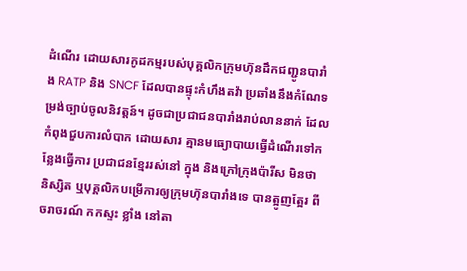ដំណើរ ដោយសារកូដកម្មរបស់បុគ្គលិកក្រុមហ៊ុនដឹកជញ្ជូនបារាំង RATP និង SNCF ដែលបានផ្ទុះកំហឹងតវ៉ា ប្រឆាំងនឹងកំណែទម្រង់ច្បាប់ចូលនិវត្តន៍។ ដូចជាប្រជាជនបារាំងរាប់លាននាក់ ដែលកំពុងជួបការលំបាក ដោយសារ គ្មានមធ្យោបាយធ្វើដំណើរទៅកន្លែងធ្វើការ ប្រជាជនខ្មែររស់នៅ ក្នុង និងក្រៅក្រុងប៉ារីស មិនថា និស្សិត ឬបុគ្គលិកបម្រើការឲ្យក្រុមហ៊ុនបារាំងទេ បានត្អូញត្អែរ ពីចរាចរណ៍ កកស្ទះ ខ្លាំង នៅតា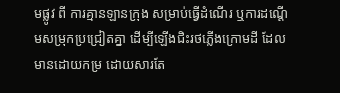មផ្លូវ ពី ការគ្មានឡានក្រុង សម្រាប់ធ្វើដំណើរ ឬការដណ្តើមសម្រុកប្រជ្រៀតគ្នា ដើម្បីឡើងជិះរថភ្លើងក្រោមដី ដែលមានដោយកម្រ ដោយសារតែ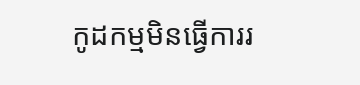កូដកម្មមិនធ្វើការរ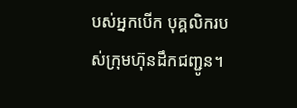បស់អ្នកបើក បុគ្គលិករបស់ក្រុមហ៊ុនដឹកជញ្ជូន។